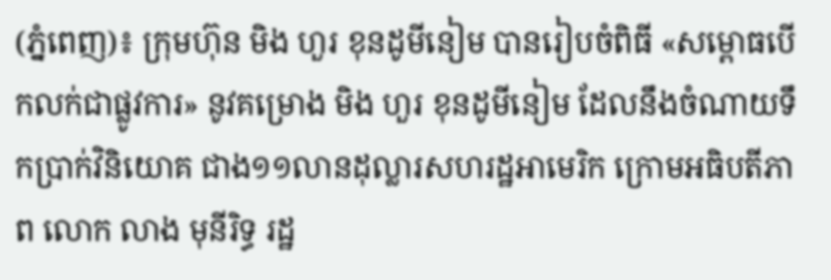(ភ្នំពេញ)៖ ក្រុមហ៊ុន មិង ហួរ ខុនដូមីនៀម បានរៀបចំពិធី «សម្ពោធបើកលក់ជាផ្លូវការ» នូវគម្រោង មិង ហួរ ខុនដូមីនៀម ដែលនឹងចំណាយទឹកប្រាក់វិនិយោគ ជាង១១លានដុល្លារសហរដ្ឋអាមេរិក ក្រោមអធិបតីភាព លោក លាង មុនីរិទ្ធ រដ្ឋ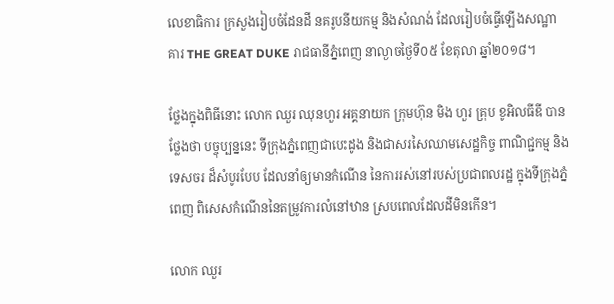លេខាធិការ ក្រសួងរៀបចំដែនដី នគរូបនីយកម្ម និងសំណង់ ដែលរៀបចំធ្វើឡើងសណ្ឋាគារ THE GREAT DUKE រាជធានីភ្នំពេញ នាល្ងាចថ្ងៃទី០៥ ខែតុលា ឆ្នាំ២០១៨។

ថ្លែងក្នុងពិធីនោះ លោក ឈួរ ឈុនហួរ អគ្គនាយក ក្រុមហ៊ុន មិង ហួរ គ្រុប ខូអិលធីឌី បានថ្លែងថា បច្ចុប្បន្ននេះ ទីក្រុងភ្នំពេញជាបេះដូង និងជាសរសៃឈាមសេដ្ឋកិច្ច ពាណិជ្ជកម្ម និងទេសចរ ដ៏សំបូរបែប ដែលនាំឲ្យមានកំណើន នៃការរស់នៅរបស់ប្រជាពលរដ្ឋ ក្នុងទីក្រុងភ្នំពេញ ពិសេសកំណើននៃតម្រូវការលំនៅឋាន ស្របពេលដែលដីមិនកើន។

លោក ឈួរ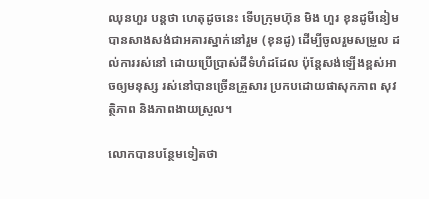ឈុនហួរ បន្ដថា ហេតុដូចនេះ ទើបក្រុមហ៊ុន មិង ហួរ ខុនដូមីនៀម បានសាងសង់ជាអគារស្នាក់នៅរួម (ខុនដូ) ដើម្បីចូលរួមសម្រួល ដល់ការរស់នៅ ដោយប្រើប្រាស់ដីទំហំដដែល ប៉ុន្តែសង់ឡើងខ្ពស់អាចឲ្យមនុស្ស រស់នៅបានច្រើនគ្រួសារ ប្រកបដោយផាសុកភាព សុវត្ថិភាព និងភាពងាយស្រួល។

លោកបានបន្ថែមទៀតថា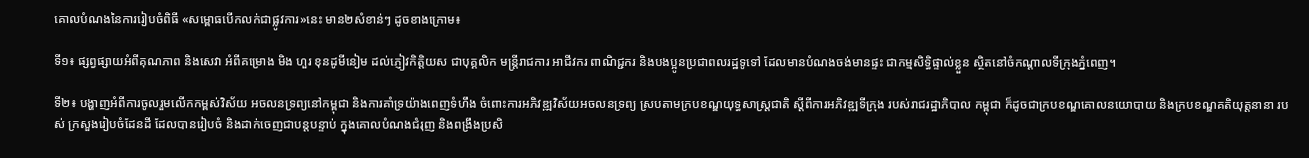គោលបំណងនៃការរៀបចំពិធី «សម្ពោធបើកលក់ជាផ្លូវការ»នេះ មាន២សំខាន់ៗ ដូចខាងក្រោម៖

ទី១៖ ផ្សព្វផ្សាយអំពីគុណភាព និងសេវា អំពីគម្រោង មិង ហួរ ខុនដូមីនៀម ដល់ភ្ញៀវកិត្តិយស ជាបុគ្គលិក មន្រ្តីរាជការ អាជីវករ ពាណិជ្ជករ និងបងប្អូនប្រជាពលរដ្ឋទូទៅ ដែលមានបំណងចង់មានផ្ទះ ជាកម្មសិទ្ធិផ្ទាល់ខ្លួន ស្ថិតនៅចំកណ្តាលទីក្រុងភ្នំពេញ។

ទី២៖ បង្ហាញអំពីការចូលរួមលើកកម្ពស់វិស័យ អចលនទ្រព្យនៅកម្ពុជា និងការគាំទ្រយ៉ាងពេញទំហឹង ចំពោះការអភិវឌ្ឍវិស័យអចលនទ្រព្យ ស្របតាមក្របខណ្ឌយុទ្ធសាស្រ្តជាតិ ស្តីពីការអភិវឌ្ឍទីក្រុង របស់រាជរដ្ឋាភិបាល កម្ពុជា ក៏ដូចជាក្របខណ្ឌគោលនយោបាយ និងក្របខណ្ឌគតិយុត្តនានា របស់ ក្រសួងរៀបចំដែនដី ដែលបានរៀបចំ និងដាក់ចេញជាបន្តបន្ទាប់ ក្នុងគោលបំណងជំរុញ និងពង្រឹងប្រសិ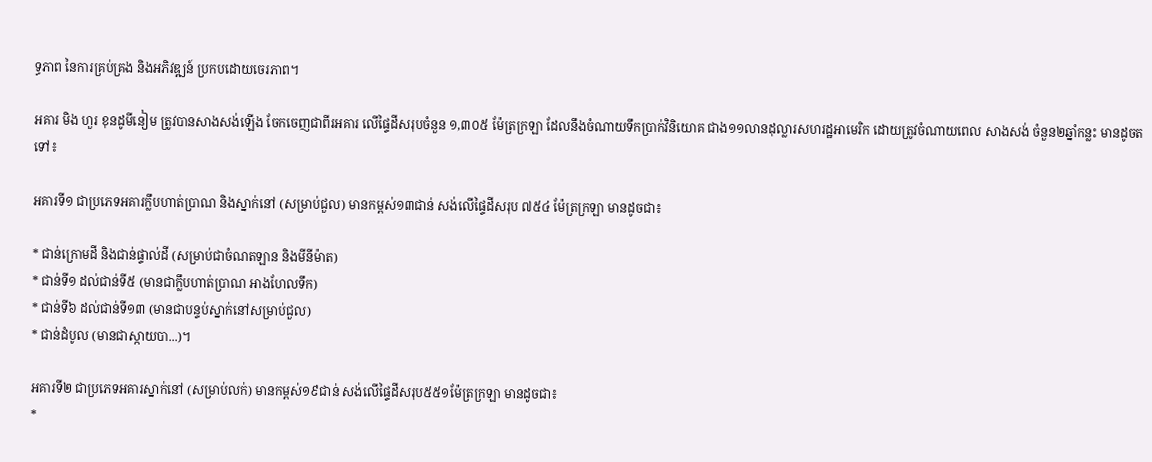ទ្ធភាព នៃការគ្រប់គ្រង និងអភិវឌ្ឍន៍ ប្រកបដោយចេរភាព។

អគារ មិង ហួរ ខុនដូមីនៀម ត្រូវបានសាងសង់ឡើង ចែកចេញជាពីរអគារ លើផ្ទៃដីសរុបចំនួន ១,៣០៥ ម៉ែត្រក្រឡា ដែលនឹងចំណាយទឹកប្រាក់វិនិយោគ ជាង១១លានដុល្លារសហរដ្ឋអាមេរិក ដោយត្រូវចំណាយពេល សាងសង់ ចំនួន២ឆ្នាំកន្លះ មានដូចតទៅ៖

អគារទី១ ជាប្រភេទអគារក្លឹបហាត់ប្រាណ និងស្នាក់នៅ (សម្រាប់ជួល) មានកម្ពស់១៣ជាន់ សង់លើផ្ទៃដីសរុប ៧៥៤ ម៉ែត្រក្រឡា មានដូចជា៖

* ជាន់ក្រោមដី និងជាន់ផ្ទាល់ដី (សម្រាប់ជាចំណតឡាន និងមីនីម៉ាត)
* ជាន់ទី១ ដល់ជាន់ទី៥ (មានជាក្លឹបហាត់ប្រាណ អាងហែលទឹក)
* ជាន់ទី៦ ដល់ជាន់ទី១៣ (មានជាបន្ទប់ស្នាក់នៅសម្រាប់ជួល)
* ជាន់ដំបូល (មានជាស្កាយបា...)។

អគារទី២ ជាប្រភេទអគារស្នាក់នៅ (សម្រាប់លក់) មានកម្ពស់១៩ជាន់ សង់លើផ្ទៃដីសរុប៥៥១ម៉ែត្រក្រឡា មានដូចជា៖
*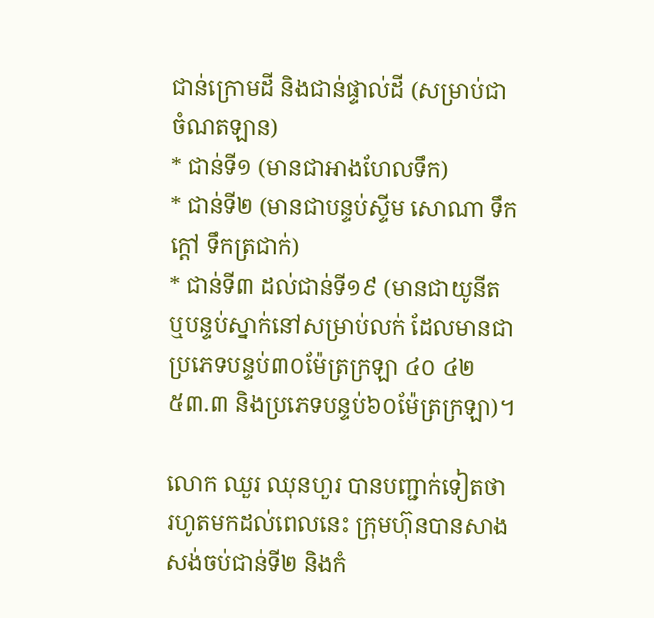ជាន់ក្រោមដី និងជាន់ផ្ទាល់ដី (សម្រាប់ជាចំណតឡាន)
* ជាន់ទី១ (មានជាអាងហែលទឹក)
* ជាន់ទី២ (មានជាបន្ទប់ស្ទីម សោណា ទឹកក្តៅ ទឹកត្រជាក់)
* ជាន់ទី៣ ដល់ជាន់ទី១៩ (មានជាយូនីត ឬបន្ទប់ស្នាក់នៅសម្រាប់លក់ ដែលមានជាប្រភេទបន្ទប់៣០ម៉ែត្រក្រឡា ៤០ ៤២ ៥៣.៣ និងប្រភេទបន្ទប់៦០ម៉ែត្រក្រឡា)។

លោក ឈួរ ឈុនហួរ បានបញ្ជាក់ទៀតថា រហូតមកដល់ពេលនេះ ក្រុមហ៊ុនបានសាងសង់ចប់ជាន់ទី២ និងកំ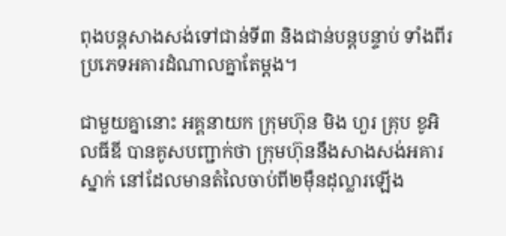ពុងបន្តសាងសង់ទៅជាន់ទី៣ និងជាន់បន្តបន្ទាប់ ទាំងពីរប្រភេទអគារដំណាលគ្នាតែម្តង។

ជាមួយគ្នានោះ អគ្គនាយក ក្រុមហ៊ុន មិង ហួរ គ្រុប ខូអិលធីឌី បានគូសបញ្ជាក់ថា ក្រុមហ៊ុននឹងសាងសង់អគារស្នាក់ នៅដែលមានតំលៃចាប់ពី២ម៉ឺនដុល្លារឡើង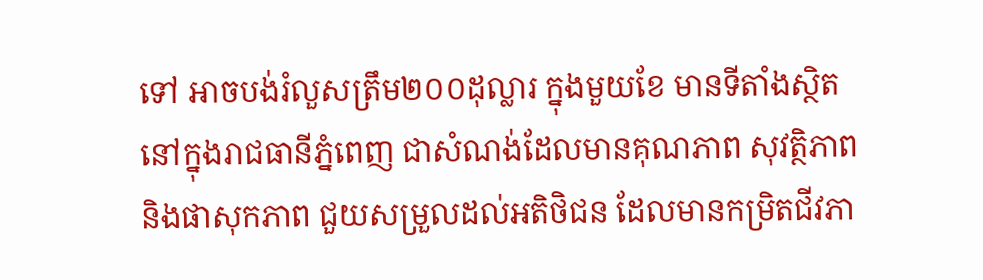ទៅ អាចបង់រំលួសត្រឹម២០០ដុល្លារ ក្នុងមួយខែ មានទីតាំងស្ថិត នៅក្នុងរាជធានីភ្នំពេញ ជាសំណង់ដែលមានគុណភាព សុវត្ថិភាព និងផាសុកភាព ជួយសម្រួលដល់អតិថិជន ដែលមានកម្រិតជីវភា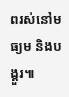ពរស់នៅមធ្យម និងបង្គួរ៕